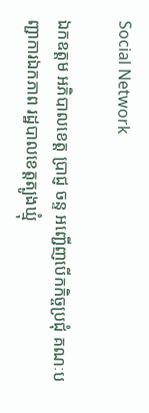Social Network

ឯកឧត្តម អភិបាលខេត្ត ប្រាជ្ញ ចន្ទ អញ្ជើញបើកកិច្ចប្រជុំ គណៈបញ្ជាការឯកភាព រដ្ឋបាលខេត្តត្បូងឃ្មុំ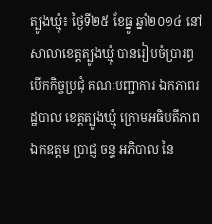ត្បូងឃ្មុំ៖ ថ្ងៃទី២៥ ខែធ្នូ ឆ្នាំ២០១៤ នៅសាលាខេត្តត្បូងឃ្មុំ បានរៀបចំប្រារព្ធ បើកកិច្ចប្រជុំ គណៈបញ្ជាការ ឯកភាពរដ្ឋបាល ខេត្តត្បូងឃ្មុំ ក្រោមអធិបតីភាព ឯកឧត្តម ប្រាជ្ញ ចន្ទ អភិបាល នៃ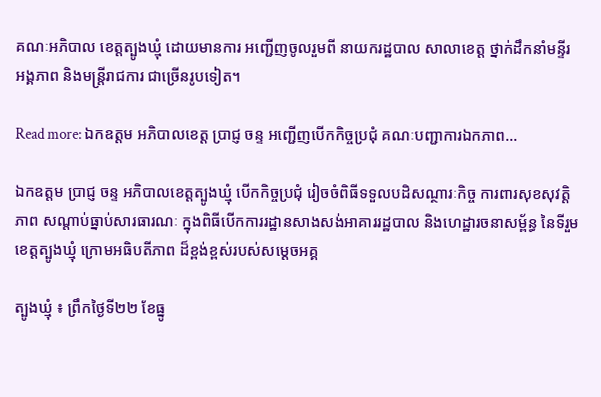គណៈអភិបាល ខេត្តត្បូងឃ្មុំ ដោយមានការ អញ្ជើញចូលរួមពី នាយករដ្ឋបាល សាលាខេត្ត ថ្នាក់ដឹកនាំមន្ទីរ អង្គភាព និងមន្ត្រីរាជការ ជាច្រើនរូបទៀត។

Read more: ឯកឧត្តម អភិបាលខេត្ត ប្រាជ្ញ ចន្ទ អញ្ជើញបើកកិច្ចប្រជុំ គណៈបញ្ជាការឯកភាព...

ឯកឧត្តម ប្រាជ្ញ ចន្ទ អភិបាលខេត្តត្បូងឃ្មុំ បើកកិច្ចប្រជុំ រៀចចំពិធីទទួលបដិសណ្ថារៈកិច្ច ការពារសុខសុវត្តិភាព សណ្ដាប់ធ្នាប់សារធារណៈ ក្នុងពិធីបើកការរដ្ឋានសាងសង់អាគាររដ្ឋបាល និងហេដ្ឋារចនាសម្ព័ន្ធ នៃទីរួមខេត្តត្បូងឃ្មុំ ក្រោមអធិបតីភាព ដ៏ខ្ពង់ខ្ពស់របស់សម្ដេចអគ្គ

ត្បូងឃ្មុំ ៖ ព្រឹកថ្ងៃទី២២ ខែធ្នូ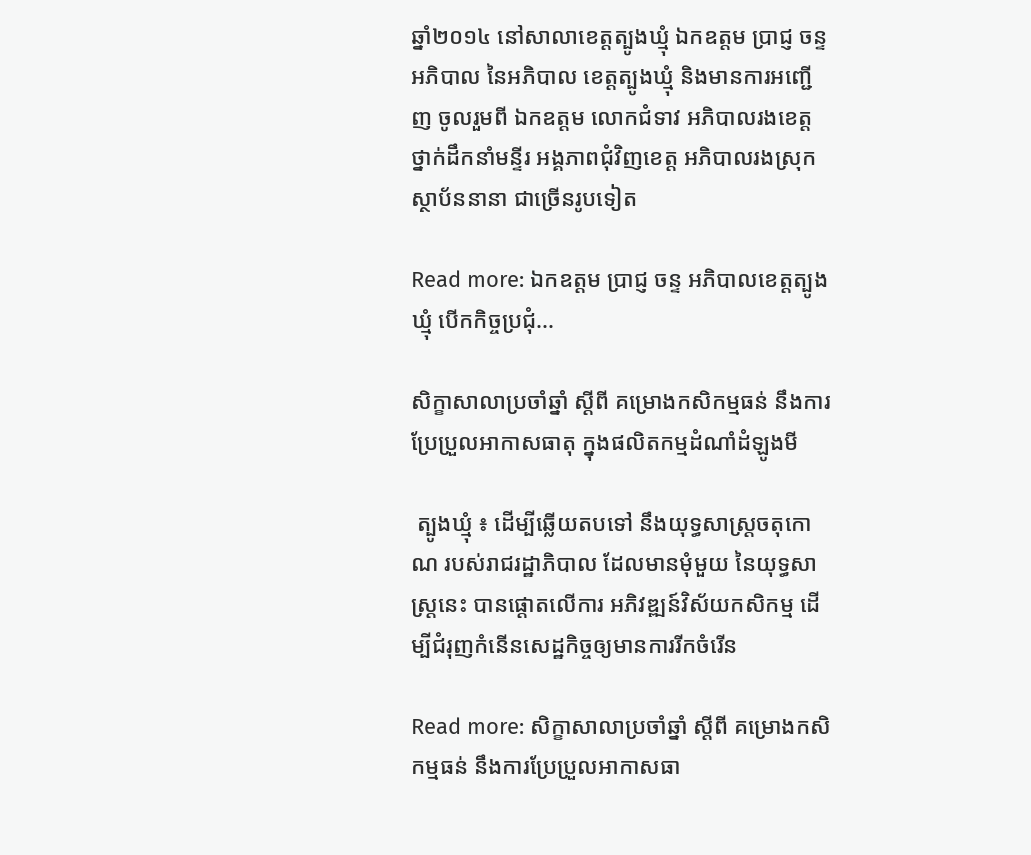ឆ្នាំ២០១៤ នៅសាលាខេត្តត្បូងឃ្មុំ ឯកឧត្តម ប្រាជ្ញ ចន្ទ អភិបាល នៃអភិបាល ខេត្តត្បូងឃ្មុំ និងមានការអញ្ជើញ ចូលរួមពី ឯកឧត្តម លោកជំទាវ អភិបាលរងខេត្ត ថ្នាក់ដឹកនាំមន្ទីរ អង្គភាពជុំវិញខេត្ត អភិបាលរងស្រុក ស្ថាប័ននានា ជាច្រើនរូបទៀត

Read more: ឯកឧត្តម ប្រាជ្ញ ចន្ទ អភិបាលខេត្តត្បូងឃ្មុំ បើកកិច្ចប្រជុំ...

សិក្ខាសាលាប្រចាំឆ្នាំ ស្ដីពី គម្រោងកសិកម្មធន់ នឹងការប្រែប្រួលអាកាសធាតុ ក្នុងផលិតកម្មដំណាំដំឡូងមី

 ត្បូងឃ្មុំ ៖ ដើម្បីឆ្លើយតបទៅ នឹងយុទ្ធសាស្រ្តចតុកោណ របស់រាជរដ្ឋាភិបាល ដែលមានមុំមួយ នៃយុទ្ធសាស្ត្រនេះ បានផ្ដោតលើការ អភិវឌ្ឍន៍វិស័យកសិកម្ម ដើម្បីជំរុញកំនើនសេដ្ឋកិច្ចឲ្យមានការរីកចំរើន

Read more: សិក្ខាសាលាប្រចាំឆ្នាំ ស្ដីពី គម្រោងកសិកម្មធន់ នឹងការប្រែប្រួលអាកាសធា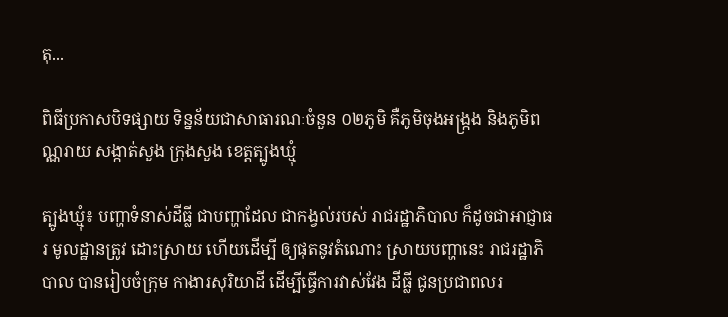តុ...

ពិធីប្រកាសបិទផ្សាយ ទិន្នន័យជាសាធារណៈចំនួន ០២ភូមិ គឺភូមិចុងអង្រ្កង និងភូមិពណ្ណរាយ សង្កាត់សួង ក្រុងសួង ខេត្តត្បូងឃ្មុំ

ត្បូងឃ្មុំ៖ បញ្ហាទំនាស់ដីធ្លី ជាបញ្ហាដែល ជាកង្វល់របស់ រាជរដ្ឋាភិបាល ក៏ដូចជាអាជ្ញាធរ មូលដ្ឋានត្រូវ ដោះស្រាយ ហើយដើម្បី ឲ្យផុតនូវតំណោះ ស្រាយបញ្ហានេះ រាជរដ្ឋាភិបាល បានរៀបចំក្រុម កាងារសុរិយាដី ដើម្បីធ្វើការវាស់វែង ដីធ្លី ជូនប្រជាពលរ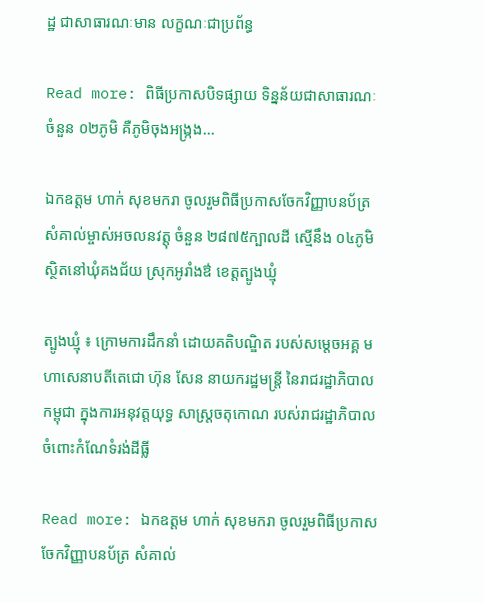ដ្ឋ ជាសាធារណៈមាន លក្ខណៈជាប្រព័ន្ធ

Read more: ពិធីប្រកាសបិទផ្សាយ ទិន្នន័យជាសាធារណៈចំនួន ០២ភូមិ គឺភូមិចុងអង្រ្កង...

ឯកឧត្តម ហាក់ សុខមករា ចូលរួមពិធីប្រកាសចែកវិញ្ញាបនប័ត្រ សំគាល់ម្ចាស់អចលនវត្តុ ចំនួន ២៨៧៥ក្បាលដី ស្មើនឹង ០៤ភូមិ ស្ថិតនៅឃុំគងជ័យ ស្រុកអូរាំងឳ ខេត្តត្បូងឃ្មុំ

ត្បូងឃ្មុំ ៖ ក្រោមការដឹកនាំ ដោយគតិបណ្ឌិត របស់សម្ដេចអគ្គ មហាសេនាបតីតេជោ ហ៊ុន សែន នាយករដ្ឋមន្ត្រី នៃរាជរដ្ឋាភិបាលកម្ពុជា ក្នុងការអនុវត្តយុទ្ធ សាស្រ្តចតុកោណ របស់រាជរដ្ឋាភិបាល ចំពោះកំណែទំរង់ដីធី្ល

Read more: ឯកឧត្តម ហាក់ សុខមករា ចូលរួមពិធីប្រកាសចែកវិញ្ញាបនប័ត្រ សំគាល់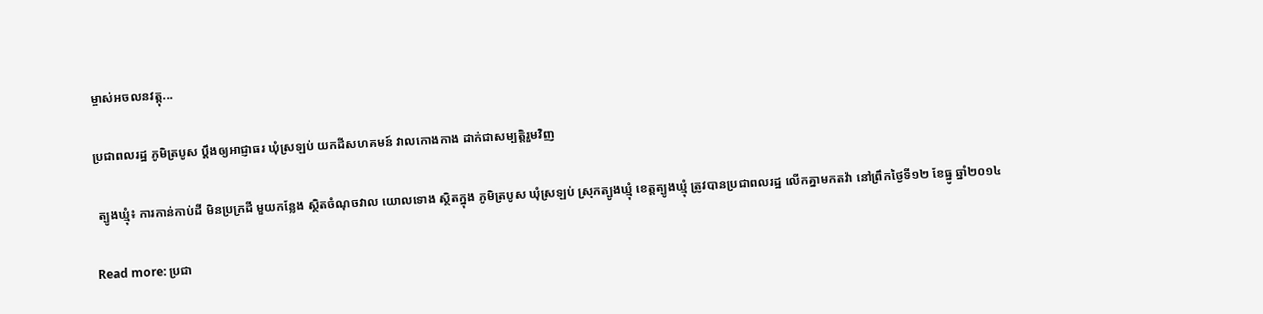ម្ចាស់អចលនវត្តុ...

ប្រជាពលរដ្ឋ ភូមិត្របូស ប្តឹងឲ្យអាជ្ញាធរ ឃុំស្រឡប់ យកដីសហគមន៍ វាលកោងកាង ដាក់ជាសម្បត្តិរួមវិញ

 ត្បូងឃ្មុំ៖ ការកាន់កាប់ដី មិនប្រក្រដី មួយកន្លែង ស្ថិតចំណុចវាល យោលទោង ស្ថិតក្នុង ភូមិត្របូស ឃុំស្រឡប់ ស្រុកត្បូងឃ្មុំ ខេត្តត្បូងឃ្មុំ ត្រូវបានប្រជាពលរដ្ឋ លើកគ្នាមកតវ៉ា នៅព្រឹកថ្ងៃទី១២ ខែធ្នូ ឆ្នាំ២០១៤

Read more: ប្រជា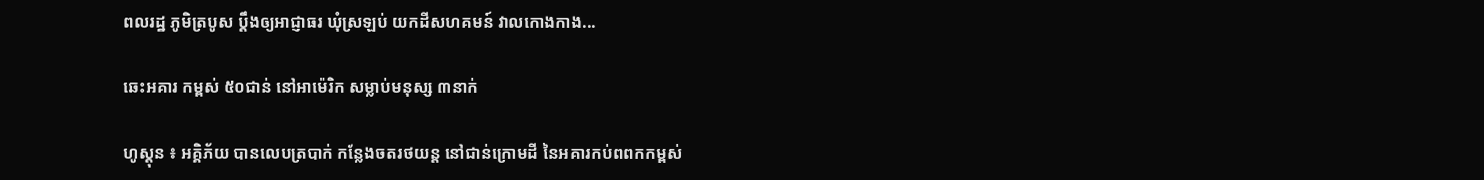ពលរដ្ឋ ភូមិត្របូស ប្តឹងឲ្យអាជ្ញាធរ ឃុំស្រឡប់ យកដីសហគមន៍ វាលកោងកាង...

ឆេះអគារ កម្ពស់ ៥០ជាន់ នៅអាម៉េរិក សម្លាប់មនុស្ស ៣នាក់

ហូស្តុន ៖ អគ្គិភ័យ បានលេបត្របាក់ កន្លែងចតរថយន្ត នៅជាន់ក្រោមដី នៃអគារកប់ពពកកម្ពស់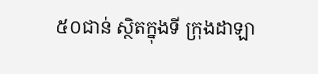៥០ជាន់ ស្ថិតក្នុងទី ក្រុងដាឡា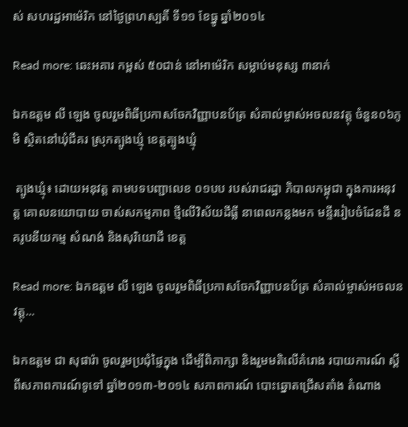ស់ សហរដ្ឋអាម៉េរិក នៅថ្ងៃព្រហស្បតិ៍ ទី១១ ខែធ្នូ ឆ្នាំ២០១៤

Read more: ឆេះអគារ កម្ពស់ ៥០ជាន់ នៅអាម៉េរិក សម្លាប់មនុស្ស ៣នាក់

ឯកឧត្តម លី ឡេង ចូលរួមពិធីប្រកាសចែកវិញ្ញាបនប័ត្រ សំគាល់ម្ចាស់អចលនវត្តុ ចំនួន០៦ភូមិ ស្ថិតនៅឃុំជីគរ ស្រុកត្បូងឃ្មុំ ខេត្តត្បូងឃ្មុំ

 ត្បូងឃ្មុំ៖ ដោយអនុវត្ត តាមបទបញ្ជាលេខ ០១បប របស់រាជរដ្ឋា ភិបាលកម្ពុជា ក្នុងការអនុវត្ត គោលនយោបាយ ចាស់សកម្មភាព ថ្មីលើវិស័យដីធ្លី នាពេលកន្លងមក មន្ទីររៀបចំដែនដី នគរូបនីយកម្ម សំណង់ និងសុរិយោដី ខេត្ត

Read more: ឯកឧត្តម លី ឡេង ចូលរួមពិធីប្រកាសចែកវិញ្ញាបនប័ត្រ សំគាល់ម្ចាស់អចលនវត្តុ...

ឯកឧត្តម ជា សុផារ៉ា ចូលរួមប្រជុំផ្ទៃក្នុង ដើម្បីពិភាក្សា និងរួមមតិលើគំរោង របាយការណ៍ ស្តីពីសភាពការណ៍ទូទៅ ឆ្នាំ២០១៣-២០១៤ សភាពការណ៍ បោះឆ្នោតជ្រើសតាំង តំណាង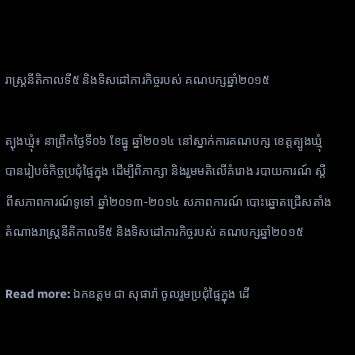រាស្រ្តនីតិកាលទី៥ និងទិសដៅភារកិច្ចរបស់ គណបក្សឆ្នាំ២០១៥

ត្បុងឃ្មុំ៖ នាព្រឹកថ្ងៃទី០៦ ខែធ្នូ ឆ្នាំ២០១៤ នៅស្នាក់ការគណបក្ស ខេត្តត្បូងឃ្មុំ បានរៀបចំកិច្ចប្រជុំផ្ទៃក្នុង ដើម្បីពិភាក្សា និងរួមមតិលើគំរោង របាយការណ៍ ស្តីពីសភាពការណ៍ទូទៅ ឆ្នាំ២០១៣-២០១៤ សភាពការណ៍ បោះឆ្នោតជ្រើសតាំង តំណាងរាស្រ្តនីតិកាលទី៥ និងទិសដៅភារកិច្ចរបស់ គណបក្សឆ្នាំ២០១៥

Read more: ឯកឧត្តម ជា សុផារ៉ា ចូលរួមប្រជុំផ្ទៃក្នុង ដើ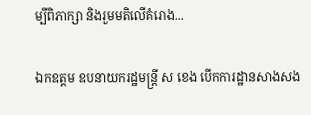ម្បីពិភាក្សា និងរួមមតិលើគំរោង...

ឯកឧត្តម ឧបនាយករដ្ឋមន្ត្រី ស ខេង បើកការដ្ឋានសាងសង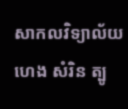សាកលវិទ្យាល័យ ហេង សំរិន ត្បូ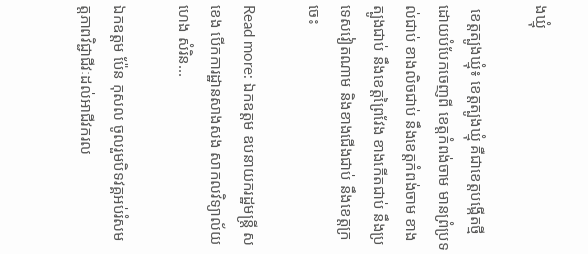ងឃ្មុំ

 ខេត្តត្បូងឃ្មុំ៖ ខេត្តត្បូងឃ្មុំ គឺជាខេត្តបង្កើតថ្មី ដោយបំបែកចេញពី ខេត្តកំពង់ចាម មានព្រំប្រទល់ជាប់ ខាងលិចជាប់ នឹងខេត្តកំពង់ចាម ខាងត្បូងជាប់ នឹងខេត្តព្រៃវែង ខាងកើតជាប់ នឹងប្រទេសវៀតណាម និងខាងជើងជាប់ នឹងខេត្តក្រចេះ

Read more: ឯកឧត្តម ឧបនាយករដ្ឋមន្ត្រី ស ខេង បើកការដ្ឋានសាងសង សាកលវិទ្យាល័យ ហេង សំរិន...

ឯកឧត្តម ប៉ែន កុសល ចូលរួមបិទវគ្គអប់រំសមត្តភាពវិជ្ជាជីវៈដល់អាជីវករល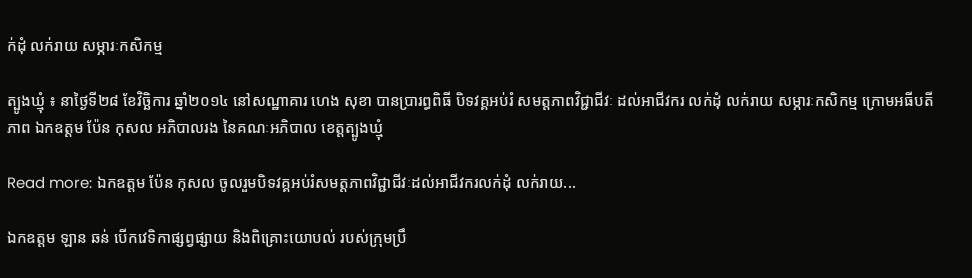ក់ដុំ លក់រាយ សម្ភារៈកសិកម្ម

ត្បូងឃ្មុំ ៖ នាថ្ងៃទី២៨ ខែវិច្ឆិការ ឆ្នាំ២០១៤ នៅសណ្ឋាគារ ហេង សុខា បានប្រារព្ធពិធី បិទវគ្គអប់រំ សមត្តភាពវិជ្ជាជីវៈ ដល់អាជីវករ លក់ដុំ លក់រាយ សម្ភារៈកសិកម្ម ក្រោមអធីបតីភាព ឯកឧត្តម ប៉ែន កុសល អភិបាលរង នៃគណៈអភិបាល ខេត្តត្បូងឃ្មុំ

Read more: ឯកឧត្តម ប៉ែន កុសល ចូលរួមបិទវគ្គអប់រំសមត្តភាពវិជ្ជាជីវៈដល់អាជីវករលក់ដុំ លក់រាយ...

ឯកឧត្តម ឡាន ឆន់ បើកវេទិកាផ្សព្វផ្សាយ និងពិគ្រោះយោបល់ របស់ក្រុមប្រឹ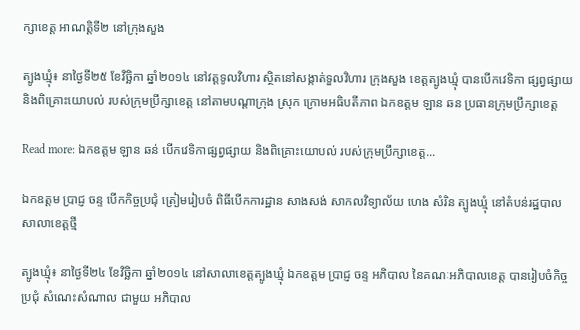ក្សាខេត្ត អាណត្តិទី២ នៅក្រុងសួង

ត្បូងឃ្មុំ៖ នាថ្ងៃទី២៥ ខែវិច្ឆិកា ឆ្នាំ២០១៤ នៅវត្តទូលវិហារ ស្ថិតនៅសង្កាត់ទួលវិហារ ក្រុងសួង ខេត្តត្បូងឃ្មុំ បានបើកវេទិកា ផ្សព្វផ្សាយ និងពិគ្រោះយោបល់ របស់ក្រុមប្រឹក្សាខេត្ត នៅតាមបណ្ដាក្រុង ស្រុក ក្រោមអធិបតីភាព ឯកឧត្តម ឡាន ឆន ប្រធានក្រុមប្រឹក្សាខេត្ត

Read more: ឯកឧត្តម ឡាន ឆន់ បើកវេទិកាផ្សព្វផ្សាយ និងពិគ្រោះយោបល់ របស់ក្រុមប្រឹក្សាខេត្ត...

ឯកឧត្តម ប្រាជ្ញ ចន្ទ បើកកិច្ចប្រជុំ ត្រៀមរៀបចំ ពិធីបើកការដ្ឋាន សាងសង់ សាកលវិទ្យាល័យ ហេង សំរិន ត្បូងឃ្មុំ នៅតំបន់រដ្ឋបាល សាលាខេត្តថ្មី

ត្បូងឃ្មុំ៖ នាថ្ងៃទី២៤ ខែវិច្ឆិកា ឆ្នាំ២០១៤ នៅសាលាខេត្តត្បូងឃ្មុំ ឯកឧត្តម ប្រាជ្ញ ចន្ទ អភិបាល នៃគណៈអភិបាលខេត្ត បានរៀបចំកិច្ចប្រជុំ សំណេះសំណាល ជាមួយ អភិបាល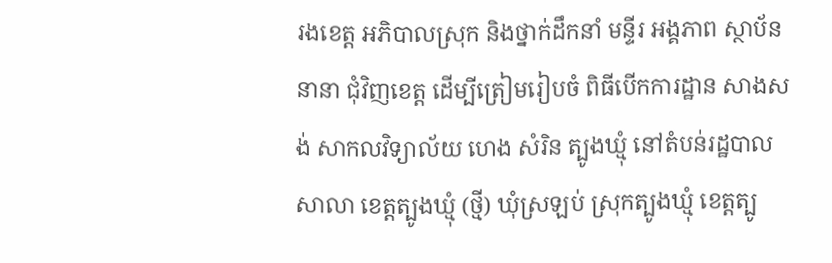រងខេត្ត អភិបាលស្រុក និងថ្នាក់ដឹកនាំ មន្ទីរ អង្គភាព ស្ថាប័ននានា ជុំវិញខេត្ត ដើម្បីត្រៀមរៀបចំ ពិធីបើកការដ្ឋាន សាងសង់ សាកលវិទ្យាល័យ ហេង សំរិន ត្បូងឃ្មុំ នៅតំបន់រដ្ឋបាលសាលា ខេត្តត្បូងឃ្មុំ (ថ្មី) ឃុំស្រឡប់ ស្រុកត្បូងឃ្មុំ ខេត្តត្បូ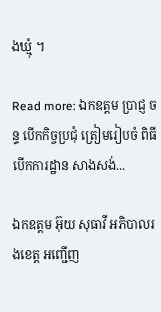ងឃ្មុំ ។

Read more: ឯកឧត្តម ប្រាជ្ញ ចន្ទ បើកកិច្ចប្រជុំ ត្រៀមរៀបចំ ពិធីបើកការដ្ឋាន សាងសង់...

ឯកឧត្តម អ៊ុយ សុធាវី អភិបាលរងខេត្ត អញ្ជើញ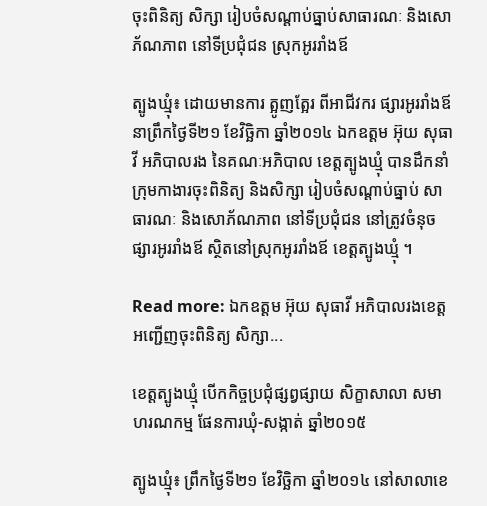ចុះពិនិត្យ សិក្សា រៀបចំសណ្ដាប់ធ្នាប់សាធារណៈ និងសោភ័ណភាព នៅទីប្រជុំជន ស្រុកអូររាំងឪ

ត្បូងឃ្មុំ៖ ដោយមានការ ត្អូញត្អែរ ពីអាជីវករ ផ្សារអូររាំងឪ នាព្រឹកថ្ងៃទី២១ ខែវិច្ឆិកា ឆ្នាំ២០១៤ ឯកឧត្តម អ៊ុយ សុធាវី អភិបាលរង នៃគណៈអភិបាល ខេត្តត្បូងឃ្មុំ បានដឹកនាំក្រុមកាងារចុះពិនិត្យ និងសិក្សា រៀបចំសណ្ដាប់ធ្នាប់ សាធារណៈ និងសោភ័ណភាព នៅទីប្រជុំជន នៅត្រូវចំនុច ផ្សារអូររាំងឪ ស្ថិតនៅស្រុកអូររាំងឪ ខេត្តត្បូងឃ្មុំ ។

Read more: ឯកឧត្តម អ៊ុយ សុធាវី អភិបាលរងខេត្ត អញ្ជើញចុះពិនិត្យ សិក្សា...

ខេត្តត្បូងឃ្មុំ បើកកិច្ចប្រជុំផ្សព្វផ្សាយ សិក្ខាសាលា សមាហរណកម្ម ផែនការឃុំ-សង្កាត់ ឆ្នាំ២០១៥

ត្បូងឃ្មុំ៖ ព្រឹកថ្ងៃទី២១ ខែវិច្ឆិកា ឆ្នាំ២០១៤ នៅសាលាខេ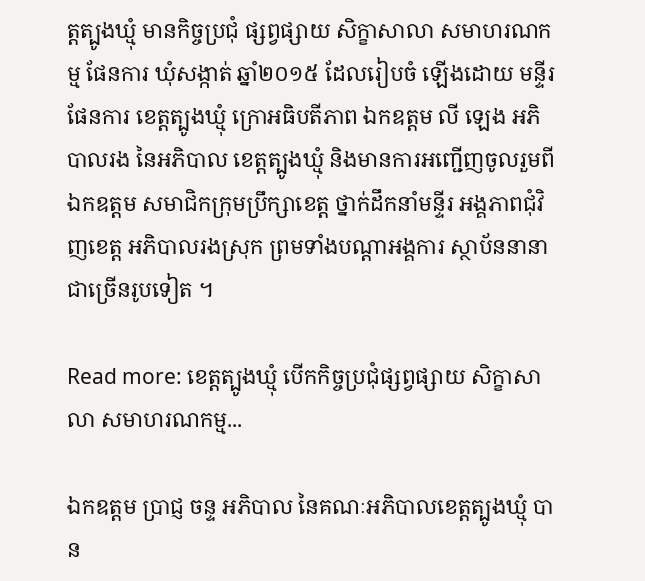ត្តត្បូងឃ្មុំ មានកិច្ចប្រជុំ ផ្សព្វផ្សាយ សិក្ខាសាលា សមាហរណកម្ម ផែនការ ឃុំសង្កាត់ ឆ្នាំ២០១៥ ដែលរៀបចំ ឡើងដោយ មន្ទីរផែនការ ខេត្តត្បូងឃ្មុំ ក្រោអធិបតីភាព ឯកឧត្តម លី ឡេង អភិបាលរង នៃអភិបាល ខេត្តត្បូងឃ្មុំ និងមានការអញ្ជើញចូលរួមពី ឯកឧត្តម សមាជិកក្រុមប្រឹក្សាខេត្ត ថ្នាក់ដឹកនាំមន្ទីរ អង្គភាពជុំវិញខេត្ត អភិបាលរងស្រុក ព្រមទាំងបណ្តាអង្គការ ស្ថាប័ននានា ជាច្រើនរូបទៀត ។

Read more: ខេត្តត្បូងឃ្មុំ បើកកិច្ចប្រជុំផ្សព្វផ្សាយ សិក្ខាសាលា សមាហរណកម្ម...

ឯកឧត្តម ប្រាជ្ញ ចន្ទ អភិបាល នៃគណៈអភិបាលខេត្តត្បូងឃ្មុំ បាន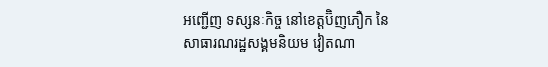អញ្ជើញ ទស្សនៈកិច្ច នៅខេត្តប៊ិញភឿក នៃសាធារណរដ្ឋសង្គមនិយម វៀតណា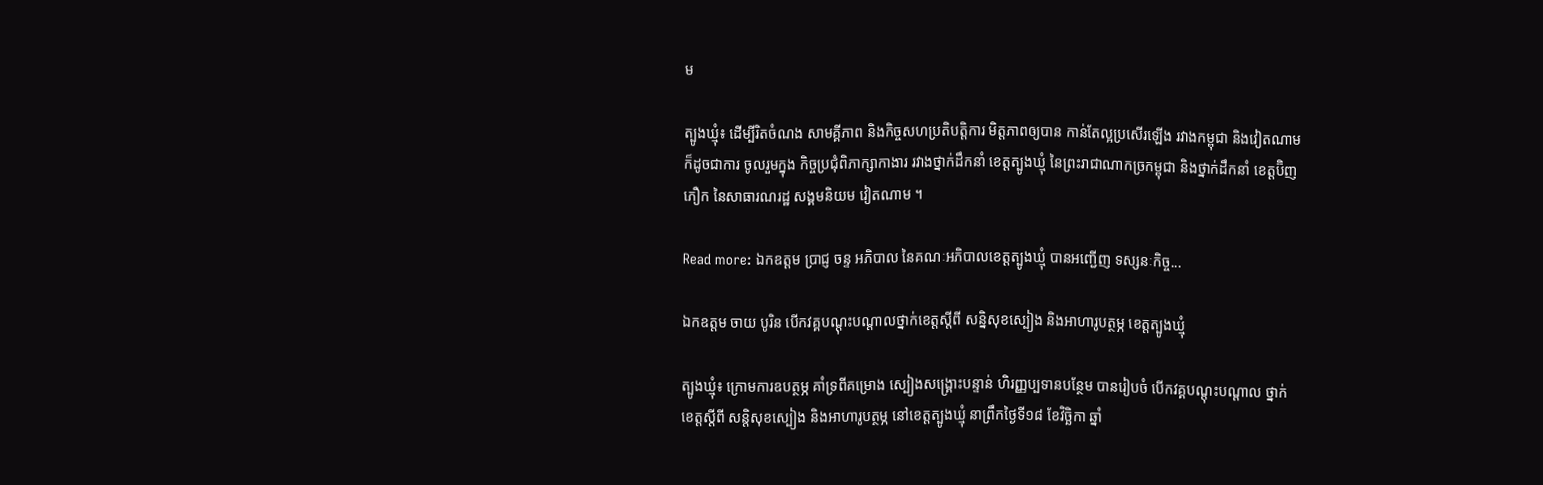ម

ត្បូងឃ្មុំ៖ ដើម្បីរិតចំណង សាមគ្គីភាព និងកិច្ចសហប្រតិបត្តិការ មិត្តភាពឲ្យបាន កាន់តែល្អប្រសើរឡើង រវាងកម្ពុជា និងវៀតណាម ក៏ដូចជាការ ចូលរួមក្នុង កិច្ចប្រជុំពិភាក្សាកាងារ រវាងថ្នាក់ដឹកនាំ ខេត្តត្បូងឃ្មុំ នៃព្រះរាជាណាកច្រកម្ពុជា និងថ្នាក់ដឹកនាំ ខេត្តប៊ិញភឿក នៃសាធារណរដ្ឋ សង្គមនិយម វៀតណាម ។

Read more: ឯកឧត្តម ប្រាជ្ញ ចន្ទ អភិបាល នៃគណៈអភិបាលខេត្តត្បូងឃ្មុំ បានអញ្ជើញ ទស្សនៈកិច្ច...

ឯកឧត្តម ចាយ បូរិន បើកវគ្គបណ្ដុះបណ្ដាលថ្នាក់ខេត្តស្ដីពី សន្និសុខស្បៀង និងអាហារូបត្ថម្ភ ខេត្តត្បូងឃ្មុំ

ត្បូងឃ្មុំ៖ ក្រោមការឧបត្ថម្ភ គាំទ្រពីគម្រោង ស្បៀងសង្គ្រោះបន្ទាន់ ហិរញ្ញប្បទានបន្ថែម បានរៀបចំ បើកវគ្គបណ្ដុះបណ្ដាល ថ្នាក់ខេត្តស្ដីពី សន្តិសុខស្បៀង និងអាហារូបត្ថម្ភ នៅខេត្តត្បូងឃ្មុំ នាព្រឹកថ្ងៃទី១៨ ខែវិច្ឆិកា ឆ្នាំ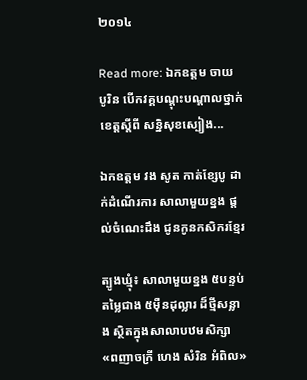២០១៤

Read more: ឯកឧត្តម ចាយ បូរិន បើកវគ្គបណ្ដុះបណ្ដាលថ្នាក់ខេត្តស្ដីពី សន្និសុខស្បៀង...

ឯកឧត្តម វង សូត កាត់ខ្សែបូ ដាក់ដំណើរការ សាលាមួយខ្នង ផ្តល់ចំណេះដឹង ជូនកូនកសិករខ្មែរ

ត្បូងឃ្មុំ៖ សាលាមួយខ្នង ៥បន្ទប់ តម្លៃជាង ៥ម៉ឺនដុល្លារ ដ៏ថ្មីសន្លាង ស្ថិតក្នុងសាលាបឋមសិក្សា «ពញាចក្រី ហេង សំរិន អំពិល»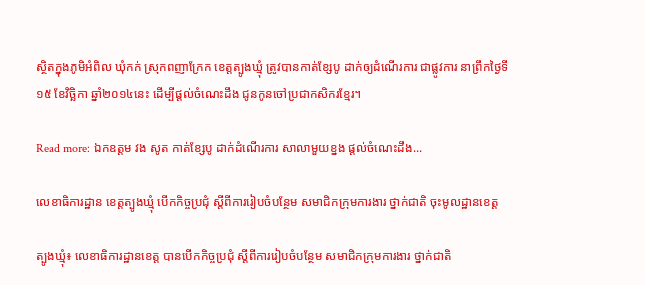ស្ថិតក្នុងភូមិអំពិល ឃុំកក់ ស្រុកពញាក្រែក ខេត្តត្បូងឃ្មុំ ត្រូវបានកាត់ខ្សែបូ ដាក់ឲ្យដំណើរការ ជាផ្លូវការ នាព្រឹកថ្ងៃទី១៥ ខែវិច្ឆិកា ឆ្នាំ២០១៤នេះ ដើម្បីផ្តល់ចំណេះដឹង ជូនកូនចៅប្រជាកសិករខ្មែរ។

Read more: ឯកឧត្តម វង សូត កាត់ខ្សែបូ ដាក់ដំណើរការ សាលាមួយខ្នង ផ្តល់ចំណេះដឹង...

លេខាធិការដ្ឋាន ខេត្តត្បូងឃ្មុំ បើកកិច្ចប្រជំុ ស្តីពីការរៀបចំបន្ថែម សមាជិកក្រុមការងារ ថ្នាក់ជាតិ ចុះមូលដ្ឋានខេត្ត

ត្បូងឃ្មុំ៖ លេខាធិការដ្ឋានខេត្ត បានបើកកិច្ចប្រជំុ ស្តីពីការរៀបចំបន្ថែម សមាជិកក្រុមការងារ ថ្នាក់ជាតិ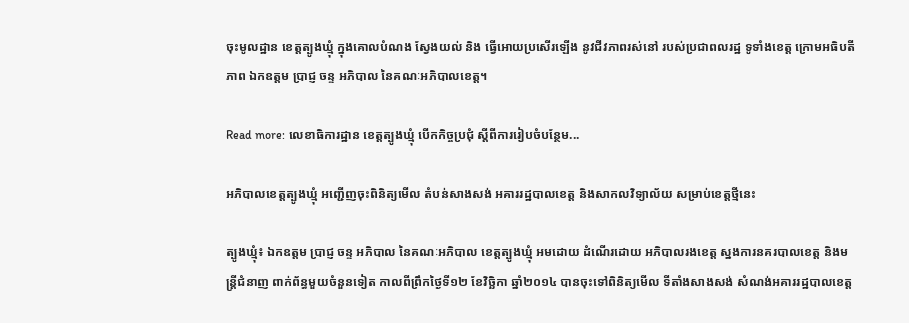ចុះមូលដ្ឋាន ខេត្តត្បូងឃ្មំុ ក្នុងគោលបំណង ស្វែងយល់ និង ធ្វើអោយប្រសើរឡើង នូវជីវភាពរស់នៅ របស់ប្រជាពលរដ្ឋ ទូទាំងខេត្ត ក្រោមអធិបតីភាព ឯកឧត្តម ប្រាជ្ញ ចន្ទ អភិបាល នៃគណៈអភិបាលខេត្ត។

Read more: លេខាធិការដ្ឋាន ខេត្តត្បូងឃ្មុំ បើកកិច្ចប្រជំុ ស្តីពីការរៀបចំបន្ថែម...

អភិបាលខេត្តត្បូងឃ្មុំ អញ្ជើញចុះពិនិត្យមើល តំបន់សាងសង់ អគាររដ្ឋបាលខេត្ត និងសាកលវិទ្យាល័យ សម្រាប់ខេត្តថ្មីនេះ

ត្បូងឃ្មុំ៖ ឯកឧត្តម ប្រាជ្ញ ចន្ទ អភិបាល នៃគណៈអភិបាល ខេត្តត្បូងឃ្មុំ អមដោយ ដំណើរដោយ អភិបាលរងខេត្ត ស្នងការនគរបាលខេត្ត និងមន្រ្តីជំនាញ ពាក់ព័ន្ធមួយចំនួនទៀត កាលពីព្រឹកថ្ងៃទី១២ ខែវិច្ឆិកា ឆ្នាំ២០១៤ បានចុះទៅពិនិត្យមើល ទីតាំងសាងសង់ សំណង់អគាររដ្ឋបាលខេត្ត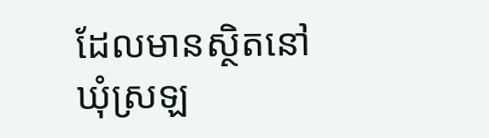ដែលមានស្ថិតនៅ ឃុំស្រឡ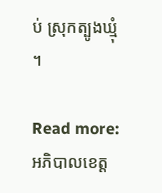ប់ ស្រុកត្បូងឃ្មុំ ។

Read more: អភិបាលខេត្ត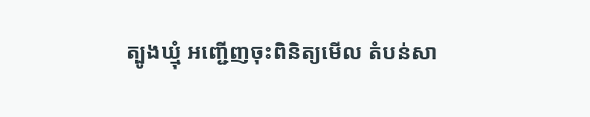ត្បូងឃ្មុំ អញ្ជើញចុះពិនិត្យមើល តំបន់សា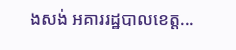ងសង់ អគាររដ្ឋបាលខេត្ត...